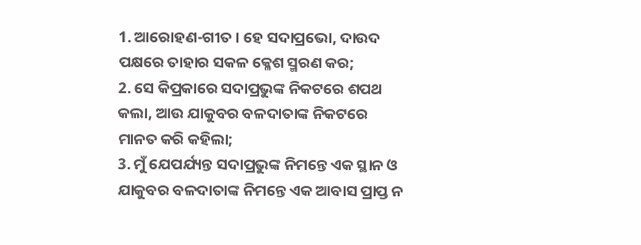1. ଆରୋହଣ-ଗୀତ । ହେ ସଦାପ୍ରଭୋ, ଦାଉଦ ପକ୍ଷରେ ତାହାର ସକଳ କ୍ଳେଶ ସ୍ମରଣ କର;
2. ସେ କିପ୍ରକାରେ ସଦାପ୍ରଭୁଙ୍କ ନିକଟରେ ଶପଥ କଲା, ଆଉ ଯାକୁବର ବଳଦାତାଙ୍କ ନିକଟରେ ମାନତ କରି କହିଲା;
3. ମୁଁ ଯେପର୍ଯ୍ୟନ୍ତ ସଦାପ୍ରଭୁଙ୍କ ନିମନ୍ତେ ଏକ ସ୍ଥାନ ଓ ଯାକୁବର ବଳଦାତାଙ୍କ ନିମନ୍ତେ ଏକ ଆବାସ ପ୍ରାପ୍ତ ନ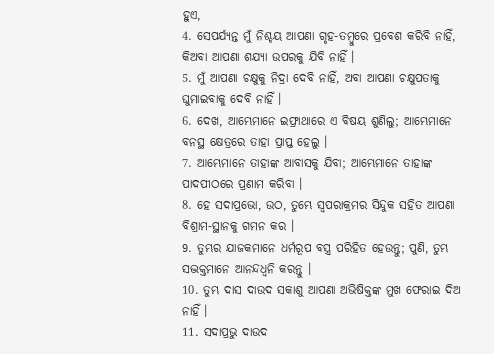ହୁଏ,
4. ସେପର୍ଯ୍ୟନ୍ତ ମୁଁ ନିଶ୍ଚୟ ଆପଣା ଗୃହ-ତମ୍ଵୁରେ ପ୍ରବେଶ କରିବି ନାହିଁ, କିଅବା ଆପଣା ଶଯ୍ୟା ଉପରକୁ ଯିବି ନାହିଁ ।
5. ମୁଁ ଆପଣା ଚକ୍ଷୁକୁ ନିଦ୍ରା ଦେବି ନାହିଁ, ଅବା ଆପଣା ଚକ୍ଷୁପତାକୁ ଘୁମାଇବାକୁ ଦେବି ନାହିଁ ।
6. ଦେଖ, ଆମ୍ଭେମାନେ ଇଫ୍ରାଥାରେ ଏ ବିଷୟ ଶୁଣିଲୁ; ଆମ୍ଭେମାନେ ବନସ୍ଥ କ୍ଷେତ୍ରରେ ତାହା ପ୍ରାପ୍ତ ହେଲୁ ।
7. ଆମ୍ଭେମାନେ ତାହାଙ୍କ ଆବାସକୁ ଯିବା; ଆମ୍ଭେମାନେ ତାହାଙ୍କ ପାଦପୀଠରେ ପ୍ରଣାମ କରିବା ।
8. ହେ ସଦାପ୍ରଭୋ, ଉଠ, ତୁମ୍ଭେ ସ୍ଵପରାକ୍ରମର ସିନ୍ଦୁକ ସହିତ ଆପଣା ବିଶ୍ରାମ-ସ୍ଥାନକୁ ଗମନ କର ।
9. ତୁମ୍ଭର ଯାଜକମାନେ ଧର୍ମରୂପ ବସ୍ତ୍ର ପରିହିତ ହେଉନ୍ତୁ; ପୁଣି, ତୁମ୍ଭ ସଦ୍ଭକ୍ତମାନେ ଆନନ୍ଦଧ୍ଵନି କରନ୍ତୁ ।
10. ତୁମ୍ଭ ଦାସ ଦାଉଦ ସକାଶୁ ଆପଣା ଅଭିଷିକ୍ତଙ୍କ ମୁଖ ଫେରାଇ ଦିଅ ନାହିଁ ।
11. ସଦାପ୍ରଭୁ ଦାଉଦ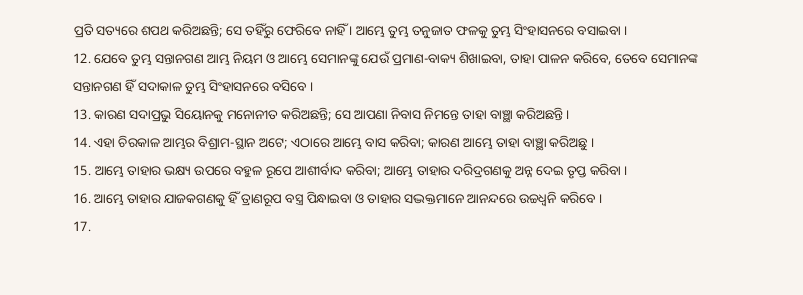ପ୍ରତି ସତ୍ୟରେ ଶପଥ କରିଅଛନ୍ତି; ସେ ତହିଁରୁ ଫେରିବେ ନାହିଁ । ଆମ୍ଭେ ତୁମ୍ଭ ତନୁଜାତ ଫଳକୁ ତୁମ୍ଭ ସିଂହାସନରେ ବସାଇବା ।
12. ଯେବେ ତୁମ୍ଭ ସନ୍ତାନଗଣ ଆମ୍ଭ ନିୟମ ଓ ଆମ୍ଭେ ସେମାନଙ୍କୁ ଯେଉଁ ପ୍ରମାଣ-ବାକ୍ୟ ଶିଖାଇବା, ତାହା ପାଳନ କରିବେ, ତେବେ ସେମାନଙ୍କ ସନ୍ତାନଗଣ ହିଁ ସଦାକାଳ ତୁମ୍ଭ ସିଂହାସନରେ ବସିବେ ।
13. କାରଣ ସଦାପ୍ରଭୁ ସିୟୋନକୁ ମନୋନୀତ କରିଅଛନ୍ତି; ସେ ଆପଣା ନିବାସ ନିମନ୍ତେ ତାହା ବାଞ୍ଛା କରିଅଛନ୍ତି ।
14. ଏହା ଚିରକାଳ ଆମ୍ଭର ବିଶ୍ରାମ-ସ୍ଥାନ ଅଟେ; ଏଠାରେ ଆମ୍ଭେ ବାସ କରିବା; କାରଣ ଆମ୍ଭେ ତାହା ବାଞ୍ଛା କରିଅଛୁ ।
15. ଆମ୍ଭେ ତାହାର ଭକ୍ଷ୍ୟ ଉପରେ ବହୁଳ ରୂପେ ଆଶୀର୍ବାଦ କରିବା; ଆମ୍ଭେ ତାହାର ଦରିଦ୍ରଗଣକୁ ଅନ୍ନ ଦେଇ ତୃପ୍ତ କରିବା ।
16. ଆମ୍ଭେ ତାହାର ଯାଜକଗଣକୁ ହିଁ ତ୍ରାଣରୂପ ବସ୍ତ୍ର ପିନ୍ଧାଇବା ଓ ତାହାର ସଦ୍ଭକ୍ତମାନେ ଆନନ୍ଦରେ ଉଚ୍ଚଧ୍ଵନି କରିବେ ।
17.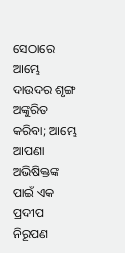ସେଠାରେ ଆମ୍ଭେ ଦାଉଦର ଶୃଙ୍ଗ ଅଙ୍କୁରିତ କରିବା; ଆମ୍ଭେ ଆପଣା ଅଭିଷିକ୍ତଙ୍କ ପାଇଁ ଏକ ପ୍ରଦୀପ ନିରୂପଣ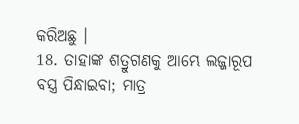କରିଅଛୁ ।
18. ତାହାଙ୍କ ଶତ୍ରୁଗଣକୁ ଆମ୍ଭେ ଲଜ୍ଜାରୂପ ବସ୍ତ୍ର ପିନ୍ଧାଇବା; ମାତ୍ର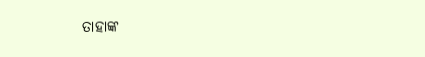ତାହାଙ୍କ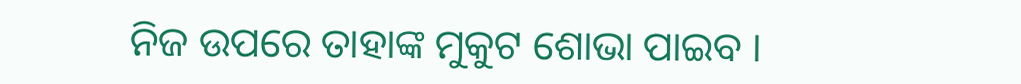ନିଜ ଉପରେ ତାହାଙ୍କ ମୁକୁଟ ଶୋଭା ପାଇବ ।